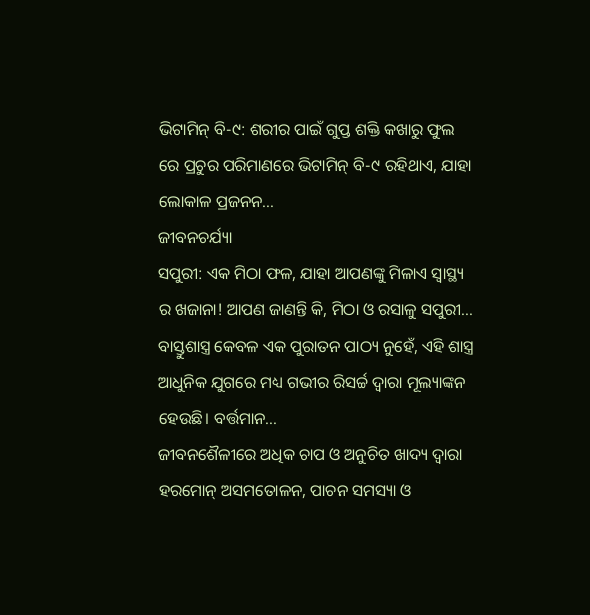ଭିଟାମିନ୍ ବି-୯: ଶରୀର ପାଇଁ ଗୁପ୍ତ ଶକ୍ତି କଖାରୁ ଫୁଲ ରେ ପ୍ରଚୁର ପରିମାଣରେ ଭିଟାମିନ୍ ବି-୯ ରହିଥାଏ, ଯାହା ଲୋକାଳ ପ୍ରଜନନ...
ଜୀବନଚର୍ଯ୍ୟା
ସପୁରୀ: ଏକ ମିଠା ଫଳ, ଯାହା ଆପଣଙ୍କୁ ମିଳାଏ ସ୍ୱାସ୍ଥ୍ୟ ର ଖଜାନା! ଆପଣ ଜାଣନ୍ତି କି, ମିଠା ଓ ରସାଳୁ ସପୁରୀ...
ବାସ୍ତୁଶାସ୍ତ୍ର କେବଳ ଏକ ପୁରାତନ ପାଠ୍ୟ ନୁହେଁ, ଏହି ଶାସ୍ତ୍ର ଆଧୁନିକ ଯୁଗରେ ମଧ୍ୟ ଗଭୀର ରିସର୍ଚ୍ଚ ଦ୍ୱାରା ମୂଲ୍ୟାଙ୍କନ ହେଉଛି। ବର୍ତ୍ତମାନ...
ଜୀବନଶୈଳୀରେ ଅଧିକ ଚାପ ଓ ଅନୁଚିତ ଖାଦ୍ୟ ଦ୍ୱାରା ହରମୋନ୍ ଅସମତୋଳନ, ପାଚନ ସମସ୍ୟା ଓ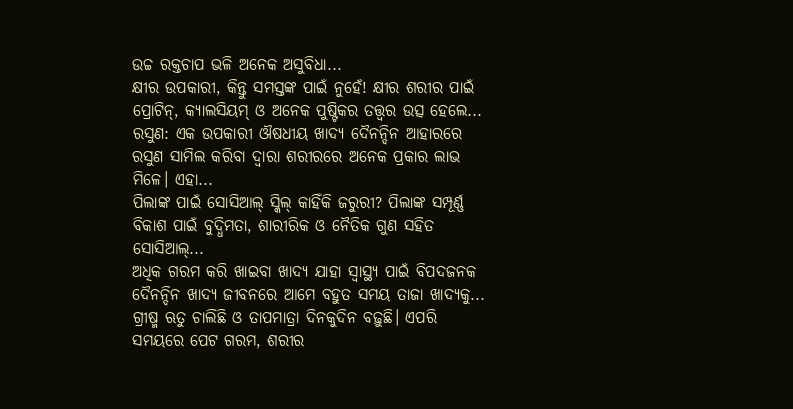ଉଚ୍ଚ ରକ୍ତଚାପ ଭଳି ଅନେକ ଅସୁବିଧା...
କ୍ଷୀର ଉପକାରୀ, କିନ୍ତୁ ସମସ୍ତଙ୍କ ପାଇଁ ନୁହେଁ! କ୍ଷୀର ଶରୀର ପାଇଁ ପ୍ରୋଟିନ୍, କ୍ୟାଲସିୟମ୍ ଓ ଅନେକ ପୁଷ୍ଟିକର ତତ୍ତ୍ୱର ଉତ୍ସ ହେଲେ...
ରସୁଣ: ଏକ ଉପକାରୀ ଔଷଧୀୟ ଖାଦ୍ୟ ଦୈନନ୍ଦିନ ଆହାରରେ ରସୁଣ ସାମିଲ କରିବା ଦ୍ୱାରା ଶରୀରରେ ଅନେକ ପ୍ରକାର ଲାଭ ମିଳେ। ଏହା...
ପିଲାଙ୍କ ପାଇଁ ସୋସିଆଲ୍ ସ୍କିଲ୍ କାହିଁକି ଜରୁରୀ? ପିଲାଙ୍କ ସମ୍ପୂର୍ଣ୍ଣ ବିକାଶ ପାଇଁ ବୁଦ୍ଧିମତା, ଶାରୀରିକ ଓ ନୈତିକ ଗୁଣ ସହିତ ସୋସିଆଲ୍...
ଅଧିକ ଗରମ କରି ଖାଇବା ଖାଦ୍ୟ ଯାହା ସ୍ବାସ୍ଥ୍ୟ ପାଇଁ ବିପଦଜନକ ଦୈନନ୍ଦିନ ଖାଦ୍ୟ ଜୀବନରେ ଆମେ ବହୁତ ସମୟ ତାଜା ଖାଦ୍ୟକୁ...
ଗ୍ରୀଷ୍ମ ଋତୁ ଚାଲିଛି ଓ ତାପମାତ୍ରା ଦିନକୁଦିନ ବଢ଼ୁଛି। ଏପରି ସମୟରେ ପେଟ ଗରମ, ଶରୀର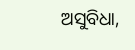ଅସୁବିଧା,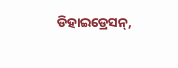ଡିହାଇଡ୍ରେସନ୍,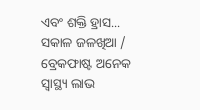ଏବଂ ଶକ୍ତି ହ୍ରାସ...
ସକାଳ ଜଳଖିଆ / ବ୍ରେକଫାଷ୍ଟ ଅନେକ ସ୍ବାସ୍ଥ୍ୟ ଲାଭ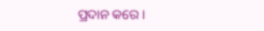ପ୍ରଦାନ କରେ।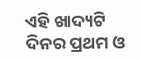ଏହି ଖାଦ୍ୟଟି ଦିନର ପ୍ରଥମ ଓ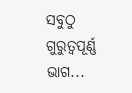ସବୁଠୁ ଗୁରୁତ୍ୱପୂର୍ଣ୍ଣ ଭାଗ...